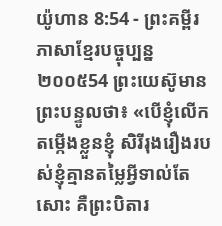យ៉ូហាន 8:54 - ព្រះគម្ពីរភាសាខ្មែរបច្ចុប្បន្ន ២០០៥54 ព្រះយេស៊ូមានព្រះបន្ទូលថា៖ «បើខ្ញុំលើកតម្កើងខ្លួនខ្ញុំ សិរីរុងរឿងរបស់ខ្ញុំគ្មានតម្លៃអ្វីទាល់តែសោះ គឺព្រះបិតារ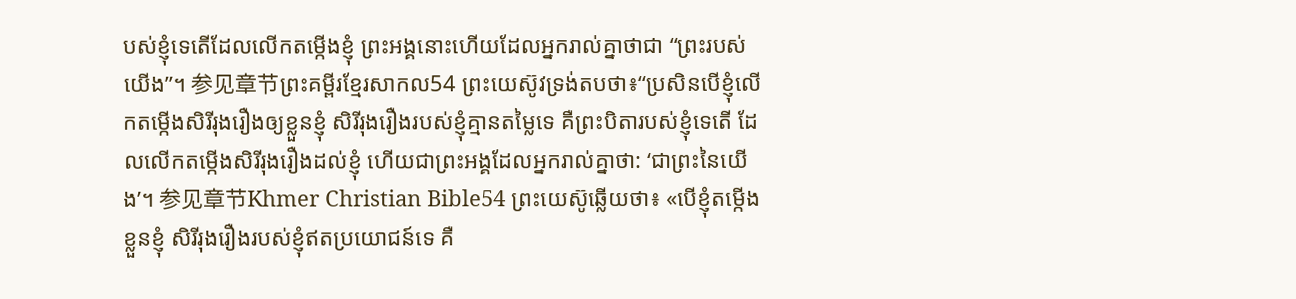បស់ខ្ញុំទេតើដែលលើកតម្កើងខ្ញុំ ព្រះអង្គនោះហើយដែលអ្នករាល់គ្នាថាជា “ព្រះរបស់យើង”។ 参见章节ព្រះគម្ពីរខ្មែរសាកល54 ព្រះយេស៊ូវទ្រង់តបថា៖“ប្រសិនបើខ្ញុំលើកតម្កើងសិរីរុងរឿងឲ្យខ្លួនខ្ញុំ សិរីរុងរឿងរបស់ខ្ញុំគ្មានតម្លៃទេ គឺព្រះបិតារបស់ខ្ញុំទេតើ ដែលលើកតម្កើងសិរីរុងរឿងដល់ខ្ញុំ ហើយជាព្រះអង្គដែលអ្នករាល់គ្នាថា: ‘ជាព្រះនៃយើង’។ 参见章节Khmer Christian Bible54 ព្រះយេស៊ូឆ្លើយថា៖ «បើខ្ញុំតម្កើងខ្លួនខ្ញុំ សិរីរុងរឿងរបស់ខ្ញុំឥតប្រយោជន៍ទេ គឺ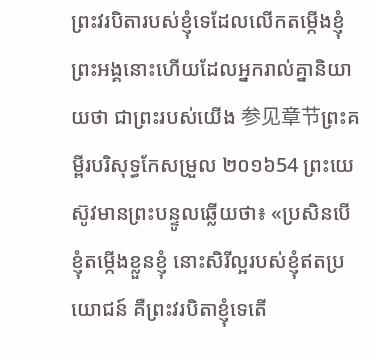ព្រះវរបិតារបស់ខ្ញុំទេដែលលើកតម្កើងខ្ញុំ ព្រះអង្គនោះហើយដែលអ្នករាល់គ្នានិយាយថា ជាព្រះរបស់យើង 参见章节ព្រះគម្ពីរបរិសុទ្ធកែសម្រួល ២០១៦54 ព្រះយេស៊ូវមានព្រះបន្ទូលឆ្លើយថា៖ «ប្រសិនបើខ្ញុំតម្កើងខ្លួនខ្ញុំ នោះសិរីល្អរបស់ខ្ញុំឥតប្រយោជន៍ គឺព្រះវរបិតាខ្ញុំទេតើ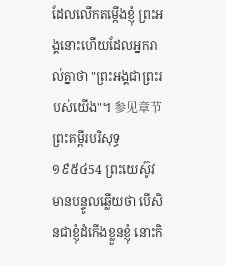ដែលលើកតម្កើងខ្ញុំ ព្រះអង្គនោះហើយដែលអ្នករាល់គ្នាថា "ព្រះអង្គជាព្រះរបស់យើង"។ 参见章节ព្រះគម្ពីរបរិសុទ្ធ ១៩៥៤54 ព្រះយេស៊ូវមានបន្ទូលឆ្លើយថា បើសិនជាខ្ញុំដំកើងខ្លួនខ្ញុំ នោះកិ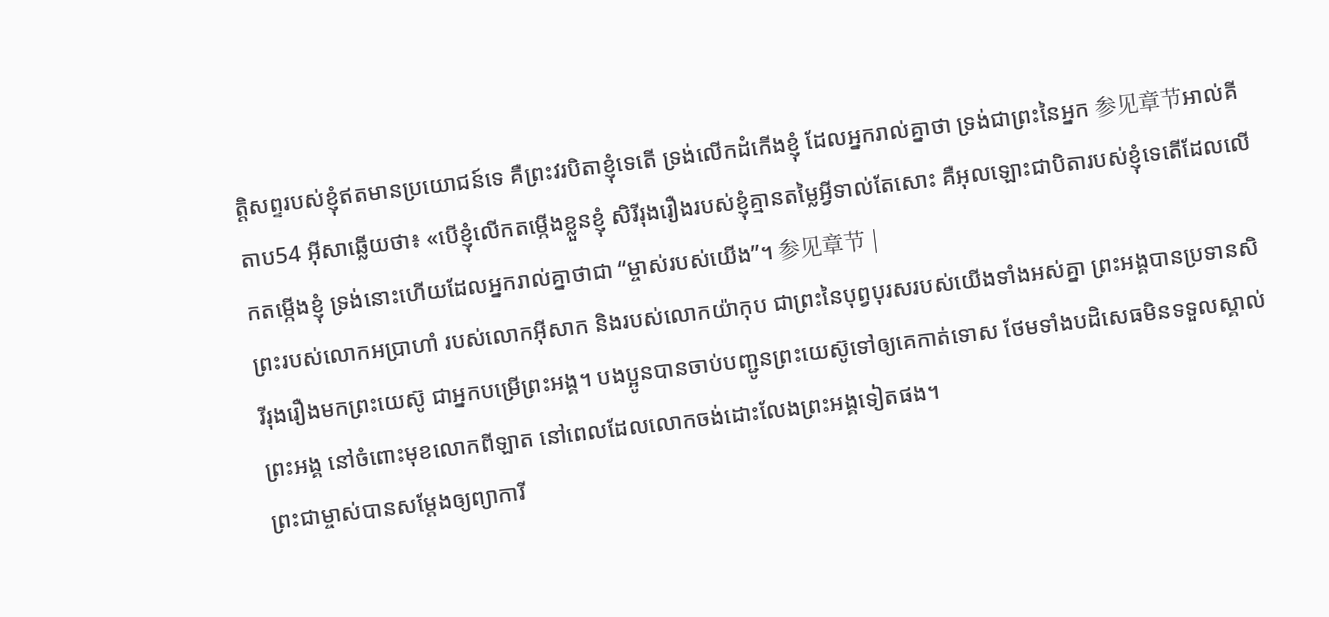ត្តិសព្ទរបស់ខ្ញុំឥតមានប្រយោជន៍ទេ គឺព្រះវរបិតាខ្ញុំទេតើ ទ្រង់លើកដំកើងខ្ញុំ ដែលអ្នករាល់គ្នាថា ទ្រង់ជាព្រះនៃអ្នក 参见章节អាល់គីតាប54 អ៊ីសាឆ្លើយថា៖ «បើខ្ញុំលើកតម្កើងខ្លួនខ្ញុំ សិរីរុងរឿងរបស់ខ្ញុំគ្មានតម្លៃអ្វីទាល់តែសោះ គឺអុលឡោះជាបិតារបស់ខ្ញុំទេតើដែលលើកតម្កើងខ្ញុំ ទ្រង់នោះហើយដែលអ្នករាល់គ្នាថាជា “ម្ចាស់របស់យើង”។ 参见章节 |
ព្រះរបស់លោកអប្រាហាំ របស់លោកអ៊ីសាក និងរបស់លោកយ៉ាកុប ជាព្រះនៃបុព្វបុរសរបស់យើងទាំងអស់គ្នា ព្រះអង្គបានប្រទានសិរីរុងរឿងមកព្រះយេស៊ូ ជាអ្នកបម្រើព្រះអង្គ។ បងប្អូនបានចាប់បញ្ជូនព្រះយេស៊ូទៅឲ្យគេកាត់ទោស ថែមទាំងបដិសេធមិនទទួលស្គាល់ព្រះអង្គ នៅចំពោះមុខលោកពីឡាត នៅពេលដែលលោកចង់ដោះលែងព្រះអង្គទៀតផង។
ព្រះជាម្ចាស់បានសម្តែងឲ្យព្យាការី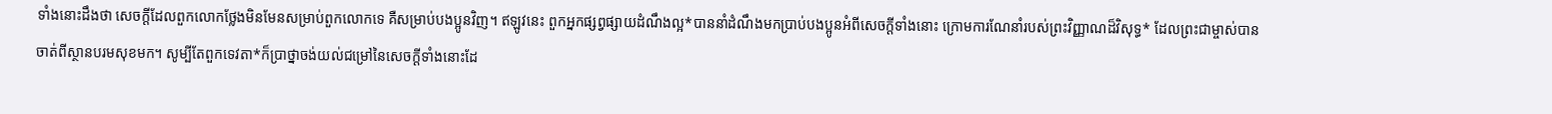ទាំងនោះដឹងថា សេចក្ដីដែលពួកលោកថ្លែងមិនមែនសម្រាប់ពួកលោកទេ គឺសម្រាប់បងប្អូនវិញ។ ឥឡូវនេះ ពួកអ្នកផ្សព្វផ្សាយដំណឹងល្អ*បាននាំដំណឹងមកប្រាប់បងប្អូនអំពីសេចក្ដីទាំងនោះ ក្រោមការណែនាំរបស់ព្រះវិញ្ញាណដ៏វិសុទ្ធ* ដែលព្រះជាម្ចាស់បានចាត់ពីស្ថានបរមសុខមក។ សូម្បីតែពួកទេវតា*ក៏ប្រាថ្នាចង់យល់ជម្រៅនៃសេចក្ដីទាំងនោះដែ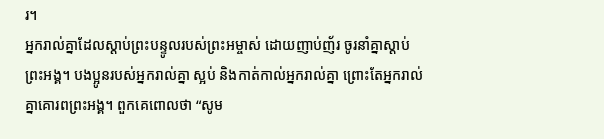រ។
អ្នករាល់គ្នាដែលស្ដាប់ព្រះបន្ទូលរបស់ព្រះអម្ចាស់ ដោយញាប់ញ័រ ចូរនាំគ្នាស្ដាប់ព្រះអង្គ។ បងប្អូនរបស់អ្នករាល់គ្នា ស្អប់ និងកាត់កាល់អ្នករាល់គ្នា ព្រោះតែអ្នករាល់គ្នាគោរពព្រះអង្គ។ ពួកគេពោលថា “សូម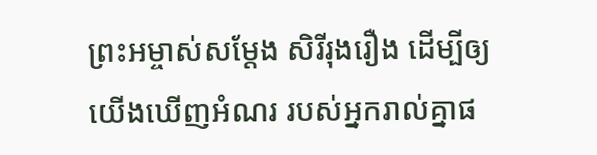ព្រះអម្ចាស់សម្តែង សិរីរុងរឿង ដើម្បីឲ្យយើងឃើញអំណរ របស់អ្នករាល់គ្នាផ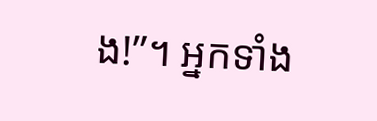ង!”។ អ្នកទាំង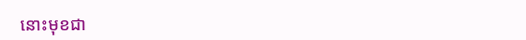នោះមុខជា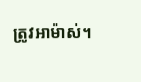ត្រូវអាម៉ាស់។